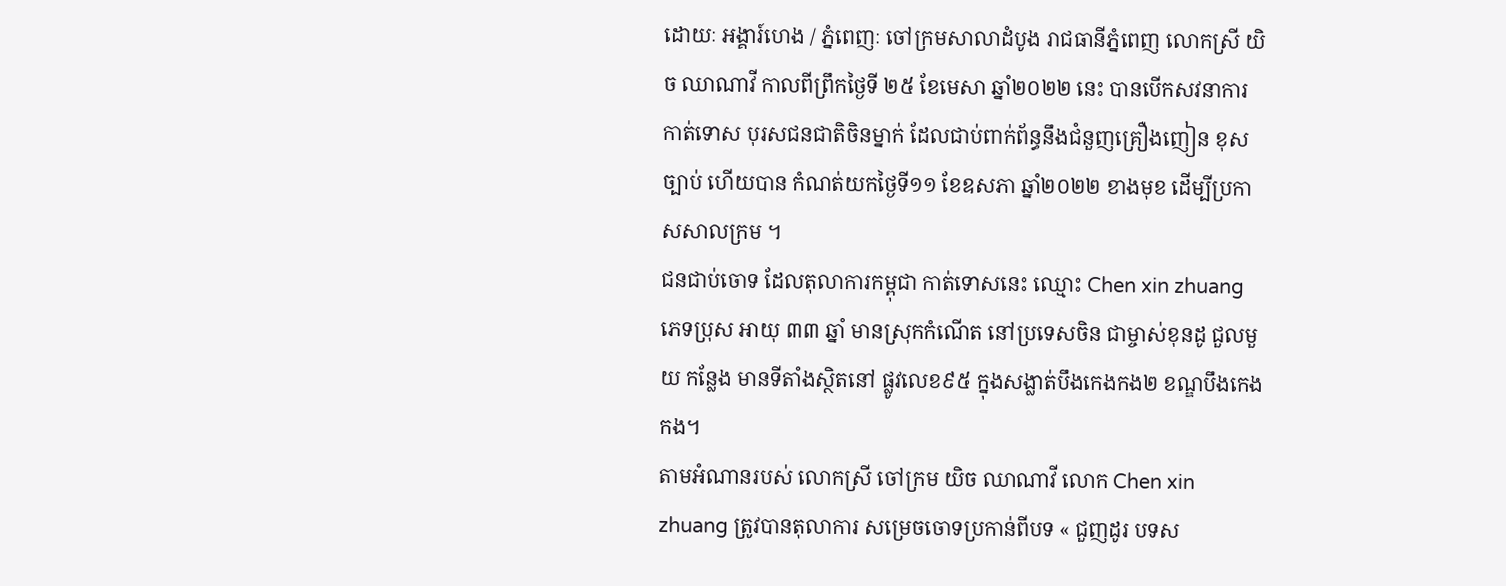ដោយៈ អង្គារ៍ហេង / ភ្នំពេញៈ ចៅក្រមសាលាដំបូង រាជធានីភ្នំពេញ លោកស្រី យិច ឈាណាវី កាលពីព្រឹកថ្ងៃទី ២៥ ខែមេសា ឆ្នាំ២០២២ នេះ បានបើកសវនាការ កាត់ទោស បុរសជនជាតិចិនម្នាក់ ដែលជាប់ពាក់ព័ន្ធនឹងជំនួញគ្រឿងញៀន ខុសច្បាប់ ហើយបាន កំណត់យកថ្ងៃទី១១ ខែឧសភា ឆ្នាំ២០២២ ខាងមុខ ដើម្បីប្រកាសសាលក្រម ។
ជនជាប់ចោទ ដែលតុលាការកម្ពុជា កាត់ទោសនេះ ឈ្មោះ Chen xin zhuang ភេទប្រុស អាយុ ៣៣ ឆ្នាំ មានស្រុកកំណើត នៅប្រទេសចិន ជាម្ចាស់ខុនដូ ជួលមួយ កន្លែង មានទីតាំងស្ថិតនៅ ផ្លូវលេខ៩៥ ក្នុងសង្លាត់បឹងកេងកង២ ខណ្ឌបឹងកេងកង។
តាមអំណានរបស់ លោកស្រី ចៅក្រម យិច ឈាណាវី លោក Chen xin zhuang ត្រូវបានតុលាការ សម្រេចចោទប្រកាន់ពីបទ « ជួញដូរ បទស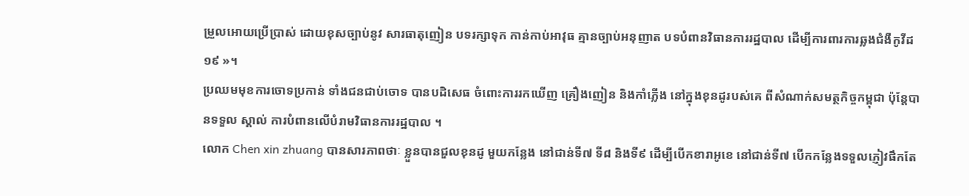ម្រួលអោយប្រើប្រាស់ ដោយខុសច្បាប់នូវ សារធាតុញៀន បទរក្សាទុក កាន់កាប់អាវុធ គ្មានច្បាប់អនុញាត បទបំពានវិធានការរដ្ឋបាល ដើម្បីការពារការឆ្លងជំងឺកូវីដ១៩ »។
ប្រឈមមុខការចោទប្រកាន់ ទាំងជនជាប់ចោទ បានបដិសេធ ចំពោះការរកឃើញ គ្រឿងញៀន និងកាំភ្លើង នៅក្នុងខុនដូរបស់គេ ពីសំណាក់សមត្ថកិច្ចកម្ពុជា ប៉ុន្តែបានទទួល ស្គាល់ ការបំពានលើបំរាមវិធានការរដ្ឋបាល ។
លោក Chen xin zhuang បានសារភាពថាៈ ខ្លួនបានជួលខុនដូ មួយកន្លែង នៅជាន់ទី៧ ទី៨ និងទី៩ ដើម្បីបើកខារាអូខេ នៅជាន់ទី៧ បើកកន្លែងទទួលភ្ញៀវផឹកតែ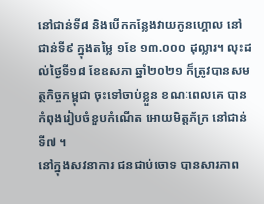នៅជាន់ទី៨ និងបើកកន្លែងវាយកូនហ្គោល នៅជាន់ទី៩ ក្នុងតម្លៃ ១ខែ ១៣.០០០ ដុល្លារ។ លុះដល់ថ្ងៃទី១៨ ខែឧសភា ឆ្នាំ២០២១ ក៏ត្រូវបានសមត្ថកិច្ចកម្ពុជា ចុះទៅចាប់ខ្លួន ខណៈពេលគេ បានកំពុងរៀបចំខួបកំណើត អោយមិត្តភ័ក្រ នៅជាន់ទី៧ ។
នៅក្នុងសវនាការ ជនជាប់ចោទ បានសារភាព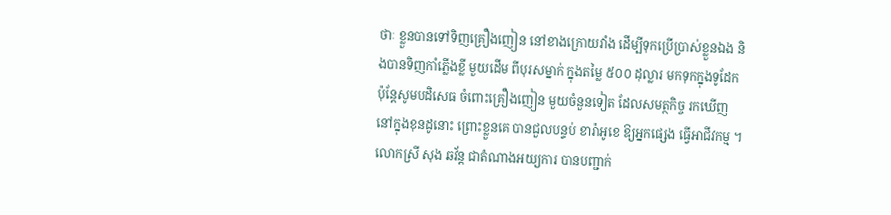ថាៈ ខ្លួនបានទៅទិញគ្រឿងញៀន នៅខាងក្រោយវាំង ដើម្បីទុកប្រើប្រាស់ខ្លួនឯង និងបានទិញកាំភ្លើងខ្លី មួយដើម ពីបុរសម្នាក់ ក្នុងតម្លៃ ៥០០ ដុល្លារ មកទុកក្នុងទូដែក ប៉ុន្តែសូមបដិសេធ ចំពោះគ្រឿងញៀន មួយចំនួនទៀត ដែលសមត្ថកិច្ច រកឃើញនៅក្នុងខុនដូនោះ ព្រោះខ្លួនគេ បានជួលបន្ទប់ ខារ៉ាអូខេ ឱ្យអ្នកផ្សេង ធ្វើអាជីវកម្ម ។
លោកស្រី សុង ឆវ័ន្ត ជាតំណាងអយ្យការ បានបញ្ជាក់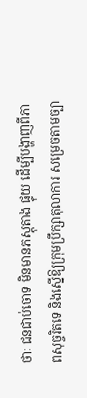ថាៈ ជនជាប់ចោទ មិនមានភស្តុតាង ផ្ទុយ ដើម្បីបង្ហាញពីភាពសុច្ចរិតទេ និងស្នើឱ្យក្រុមប្រឹក្សាតុលាការ សម្រេចតាមច្បា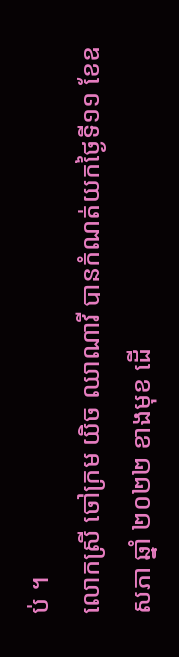ប់ ។
លោកស្រី ចៅក្រម យិច ឈាណាវី បានកំណត់យកថ្ងៃទី១១ ខែឧសភា ឆ្នាំ ២០២២ ខាងមុខ ដើ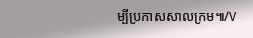ម្បីប្រកាសសាលក្រម៕/V